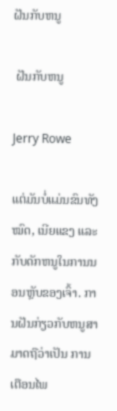ຝັນກັບຫນູ

 ຝັນກັບຫນູ

Jerry Rowe

ແຕ່ມັນບໍ່ແມ່ນຂົນທັງໝົດ, ເນີຍແຂງ ແລະກັບດັກຫນູໃນການນອນຫຼັບຂອງເຈົ້າ. ການຝັນກ່ຽວກັບຫນູສາມາດຖືວ່າເປັນ ການເຕືອນໄພ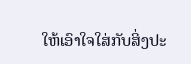ໃຫ້ເອົາໃຈໃສ່ກັບສິ່ງປະ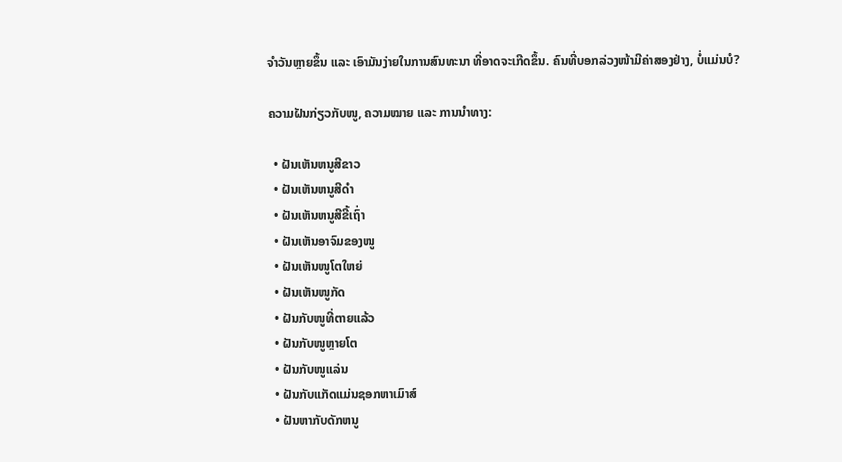ຈໍາວັນຫຼາຍຂຶ້ນ ແລະ ເອົາມັນງ່າຍໃນການສົນທະນາ ທີ່ອາດຈະເກີດຂຶ້ນ. ຄົນທີ່ບອກລ່ວງໜ້າມີຄ່າສອງຢ່າງ, ບໍ່ແມ່ນບໍ?

ຄວາມຝັນກ່ຽວກັບໜູ, ຄວາມໝາຍ ແລະ ການນຳທາງ:

  • ຝັນເຫັນຫນູສີຂາວ
  • ຝັນເຫັນຫນູສີດໍາ
  • ຝັນເຫັນຫນູສີຂີ້ເຖົ່າ
  • ຝັນເຫັນອາຈົມຂອງໜູ
  • ຝັນເຫັນໜູໂຕໃຫຍ່
  • ຝັນເຫັນໜູກັດ
  • ຝັນກັບໜູທີ່ຕາຍແລ້ວ
  • ຝັນກັບໜູຫຼາຍໂຕ
  • ຝັນກັບໜູແລ່ນ
  • ຝັນກັບແກັດແມ່ນຊອກຫາເມົາສ໌
  • ຝັນຫາກັບດັກຫນູ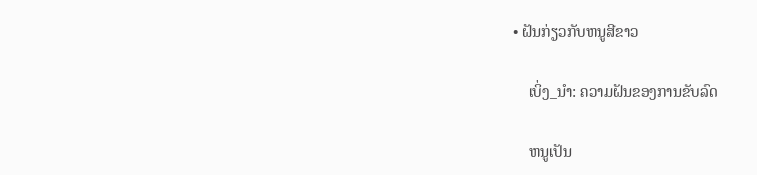• ຝັນກ່ຽວກັບຫນູສີຂາວ

    ເບິ່ງ_ນຳ: ຄວາມຝັນຂອງການຂັບລົດ

    ຫນູເປັນ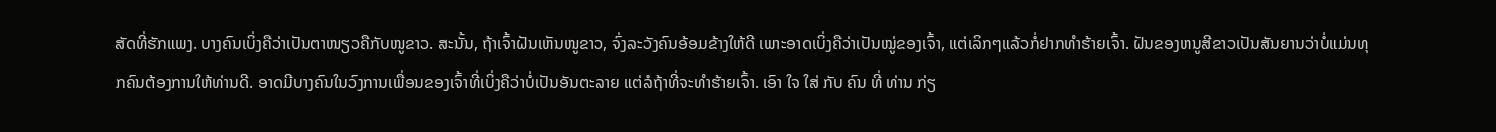ສັດທີ່ຮັກແພງ. ບາງຄົນເບິ່ງຄືວ່າເປັນຕາໜຽວຄືກັບໜູຂາວ. ສະນັ້ນ, ຖ້າເຈົ້າຝັນເຫັນໜູຂາວ, ຈົ່ງລະວັງຄົນອ້ອມຂ້າງໃຫ້ດີ ເພາະອາດເບິ່ງຄືວ່າເປັນໝູ່ຂອງເຈົ້າ, ແຕ່ເລິກໆແລ້ວກໍ່ຢາກທຳຮ້າຍເຈົ້າ. ຝັນຂອງຫນູສີຂາວເປັນສັນຍານວ່າບໍ່ແມ່ນທຸກຄົນຕ້ອງການໃຫ້ທ່ານດີ. ອາດມີບາງຄົນໃນວົງການເພື່ອນຂອງເຈົ້າທີ່ເບິ່ງຄືວ່າບໍ່ເປັນອັນຕະລາຍ ແຕ່ລໍຖ້າທີ່ຈະທຳຮ້າຍເຈົ້າ. ເອົາ ໃຈ ໃສ່ ກັບ ຄົນ ທີ່ ທ່ານ ກ່ຽ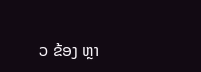ວ ຂ້ອງ ຫຼາ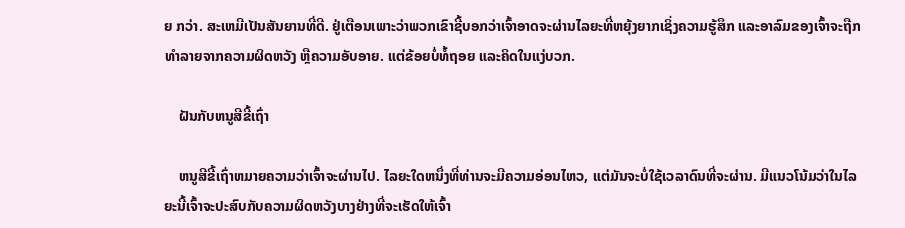ຍ ກວ່າ. ສະເຫມີເປັນສັນຍານທີ່ດີ. ຢູ່ເຕືອນເພາະວ່າພວກເຂົາຊີ້ບອກວ່າເຈົ້າອາດຈະຜ່ານໄລຍະທີ່ຫຍຸ້ງຍາກເຊິ່ງຄວາມຮູ້ສຶກ ແລະອາລົມຂອງເຈົ້າຈະຖືກທຳລາຍຈາກຄວາມຜິດຫວັງ ຫຼືຄວາມອັບອາຍ. ແຕ່ຂ້ອຍບໍ່ທໍ້ຖອຍ ແລະຄິດໃນແງ່ບວກ.

    ຝັນກັບຫນູສີຂີ້ເຖົ່າ

    ຫນູສີຂີ້ເຖົ່າຫມາຍຄວາມວ່າເຈົ້າຈະຜ່ານໄປ. ໄລຍະໃດຫນຶ່ງທີ່ທ່ານຈະມີຄວາມອ່ອນໄຫວ, ແຕ່ມັນຈະບໍ່ໃຊ້ເວລາດົນທີ່ຈະຜ່ານ. ມີແນວໂນ້ມວ່າໃນໄລຍະນີ້ເຈົ້າຈະປະສົບກັບຄວາມຜິດຫວັງບາງຢ່າງທີ່ຈະເຮັດໃຫ້ເຈົ້າ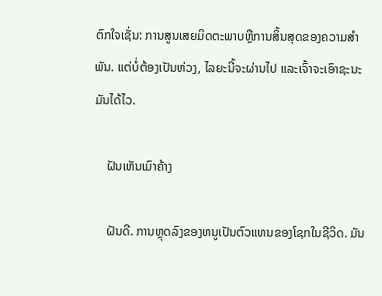ຕົກໃຈເຊັ່ນ: ການສູນເສຍມິດຕະພາບຫຼືການສິ້ນສຸດຂອງຄວາມສໍາພັນ. ແຕ່ບໍ່ຕ້ອງເປັນຫ່ວງ, ໄລຍະນີ້ຈະຜ່ານໄປ ແລະເຈົ້າຈະເອົາຊະນະມັນໄດ້ໄວ.

    ຝັນເຫັນເມົາຄ້າງ

    ຝັນດີ. ການຫຼຸດລົງຂອງຫນູເປັນຕົວແທນຂອງໂຊກໃນຊີວິດ. ມັນ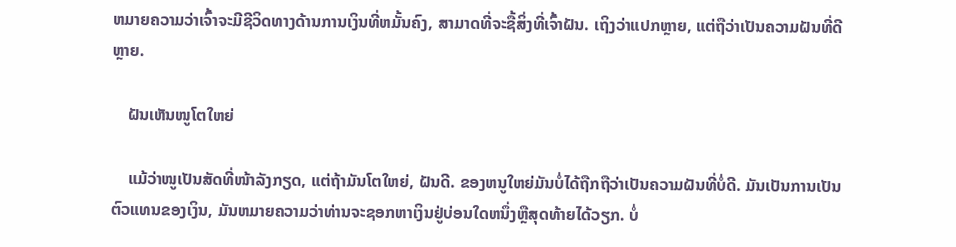ຫມາຍຄວາມວ່າເຈົ້າຈະມີຊີວິດທາງດ້ານການເງິນທີ່ຫມັ້ນຄົງ, ສາມາດທີ່ຈະຊື້ສິ່ງທີ່ເຈົ້າຝັນ. ເຖິງວ່າແປກຫຼາຍ, ແຕ່ຖືວ່າເປັນຄວາມຝັນທີ່ດີຫຼາຍ.

    ຝັນເຫັນໜູໂຕໃຫຍ່

    ແມ້ວ່າໜູເປັນສັດທີ່ໜ້າລັງກຽດ, ແຕ່ຖ້າມັນໂຕໃຫຍ່, ຝັນດີ. ຂອງຫນູໃຫຍ່ມັນບໍ່ໄດ້ຖືກຖືວ່າເປັນຄວາມຝັນທີ່ບໍ່ດີ. ມັນເປັນການເປັນຕົວແທນຂອງເງິນ, ມັນຫມາຍຄວາມວ່າທ່ານຈະຊອກຫາເງິນຢູ່ບ່ອນໃດຫນຶ່ງຫຼືສຸດທ້າຍໄດ້ວຽກ. ບໍ່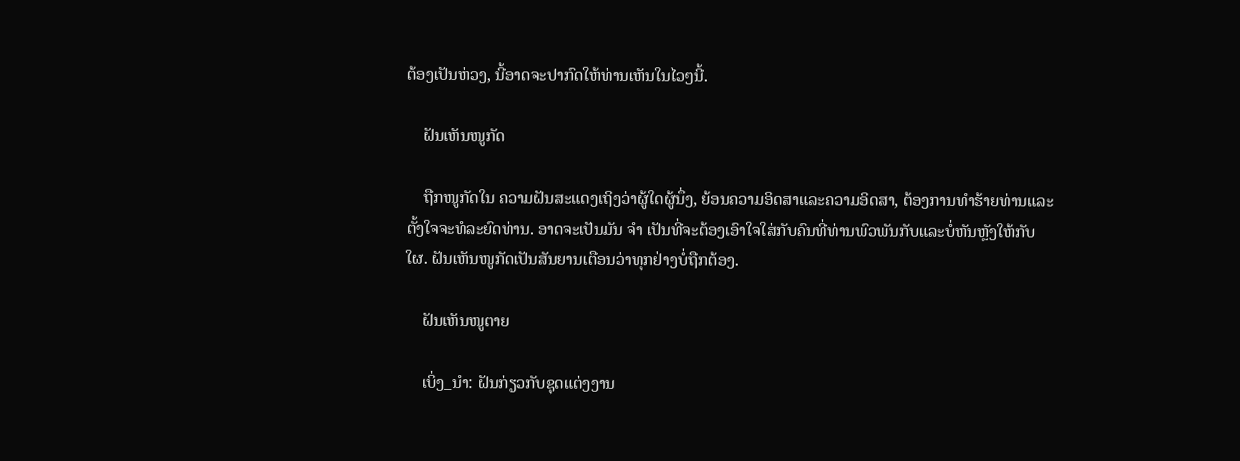ຕ້ອງເປັນຫ່ວງ, ນີ້ອາດຈະປາກົດໃຫ້ທ່ານເຫັນໃນໄວໆນີ້.

    ຝັນເຫັນໜູກັດ

    ຖືກໜູກັດໃນ ຄວາມຝັນສະແດງເຖິງວ່າຜູ້ໃດຜູ້ນຶ່ງ, ຍ້ອນຄວາມອິດສາແລະຄວາມອິດສາ, ຕ້ອງການທໍາຮ້າຍທ່ານແລະຕັ້ງໃຈຈະທໍລະຍົດທ່ານ. ອາດຈະເປັນມັນ ຈຳ ເປັນທີ່ຈະຕ້ອງເອົາໃຈໃສ່ກັບຄົນທີ່ທ່ານພົວພັນກັບແລະບໍ່ຫັນຫຼັງໃຫ້ກັບໃຜ. ຝັນເຫັນໜູກັດເປັນສັນຍານເຕືອນວ່າທຸກຢ່າງບໍ່ຖືກຕ້ອງ.

    ຝັນເຫັນໜູຕາຍ

    ເບິ່ງ_ນຳ: ຝັນກ່ຽວກັບຊຸດແຕ່ງງານ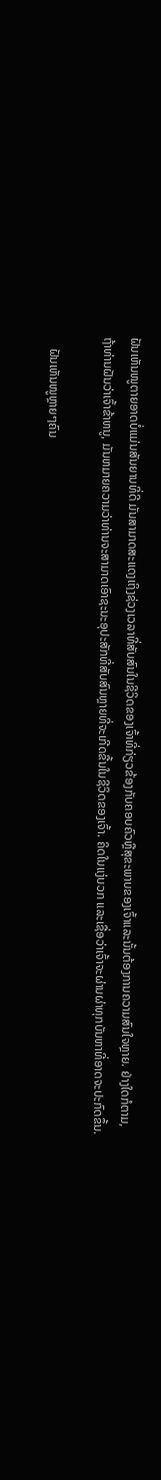ຝັນເຫັນໜູຕາຍອາດບໍ່ແມ່ນສັນຍານທີ່ດີ ມັນສາມາດສະແດງເຖິງຊ່ວງເວລາທີ່ສັບສົນໃນຊີວິດຂອງເຈົ້າທີ່ກ່ຽວຂ້ອງກັບຄອບຄົວຫຼືສຸຂະພາບຂອງເຈົ້າແລະນັ້ນຕ້ອງການຄວາມສົນໃຈຫຼາຍ. ຢ່າງໃດກໍຕາມ, ຖ້າທ່ານຝັນວ່າເຈົ້າຂ້າຫນູ, ມັນຫມາຍຄວາມວ່າທ່ານຈະສາມາດເອົາຊະນະອຸປະສັກທີ່ສັບສົນຫຼາຍທີ່ຈະເກີດຂື້ນໃນຊີວິດຂອງເຈົ້າ. ຄິດໃນແງ່ບວກ ແລະເຊື່ອວ່າເຈົ້າຈະຜ່ານຜ່າທຸກບັນຫາທີ່ອາດຈະປະກົດຂຶ້ນ.

    ຝັນເຫັນໜູຫຼາຍໆຄົນ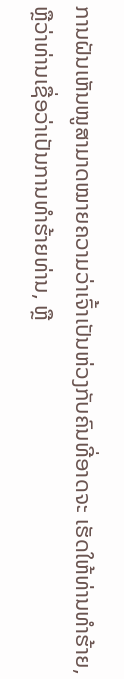ການຝັນເຫັນໜູສາມາດໝາຍຄວາມວ່າເຈົ້າເປັນຫ່ວງກັບຄົນທີ່ອາດຈະ ເຮັດໃຫ້ທ່ານທໍາຮ້າຍ, ຫຼືວ່າທ່ານເຊື່ອວ່າເປັນການທໍາຮ້າຍທ່ານ, ຫຼື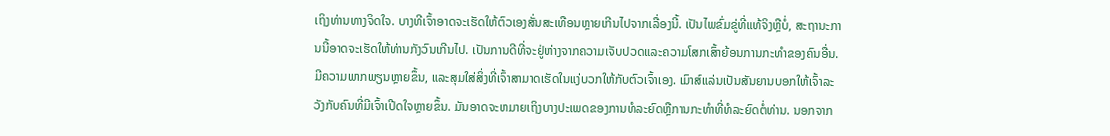ເຖິງທ່ານທາງຈິດໃຈ. ບາງທີເຈົ້າອາດຈະເຮັດໃຫ້ຕົວເອງສັ່ນສະເທືອນຫຼາຍເກີນໄປຈາກເລື່ອງນີ້. ເປັນໄພຂົ່ມຂູ່ທີ່ແທ້ຈິງຫຼືບໍ່, ສະຖານະການນີ້ອາດຈະເຮັດໃຫ້ທ່ານກັງວົນເກີນໄປ. ເປັນການດີທີ່ຈະຢູ່ຫ່າງຈາກຄວາມເຈັບປວດແລະຄວາມໂສກເສົ້າຍ້ອນການກະທຳຂອງຄົນອື່ນ. ມີຄວາມພາກພຽນຫຼາຍຂຶ້ນ, ແລະສຸມໃສ່ສິ່ງທີ່ເຈົ້າສາມາດເຮັດໃນແງ່ບວກໃຫ້ກັບຕົວເຈົ້າເອງ. ເມົາສ໌ແລ່ນເປັນສັນຍານບອກໃຫ້ເຈົ້າລະວັງກັບຄົນທີ່ມີເຈົ້າເປີດໃຈຫຼາຍຂຶ້ນ. ມັນອາດຈະຫມາຍເຖິງບາງປະເພດຂອງການທໍລະຍົດຫຼືການກະທໍາທີ່ທໍລະຍົດຕໍ່ທ່ານ. ນອກຈາກ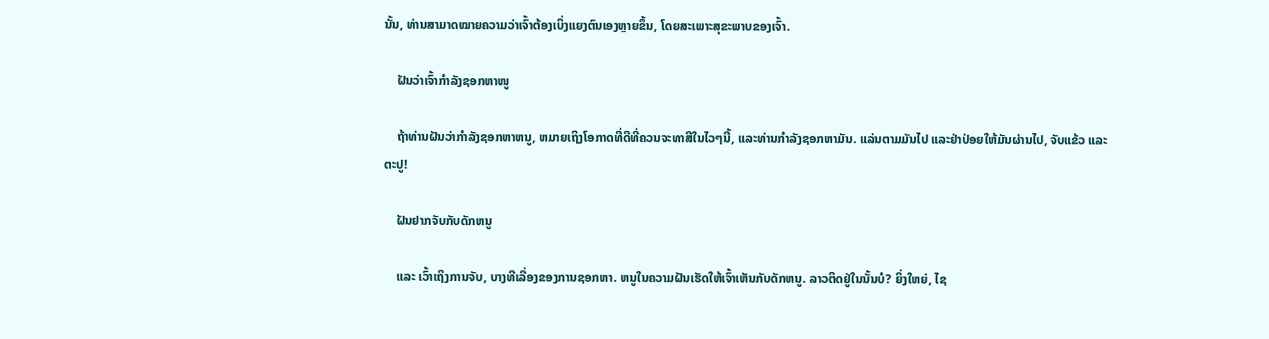ນັ້ນ, ທ່ານສາມາດໝາຍຄວາມວ່າເຈົ້າຕ້ອງເບິ່ງແຍງຕົນເອງຫຼາຍຂຶ້ນ, ໂດຍສະເພາະສຸຂະພາບຂອງເຈົ້າ.

    ຝັນວ່າເຈົ້າກຳລັງຊອກຫາໜູ

    ຖ້າທ່ານຝັນວ່າກໍາລັງຊອກຫາຫນູ, ຫມາຍເຖິງໂອກາດທີ່ດີທີ່ຄວນຈະທາສີໃນໄວໆນີ້, ແລະທ່ານກໍາລັງຊອກຫາມັນ. ແລ່ນຕາມມັນໄປ ແລະຢ່າປ່ອຍໃຫ້ມັນຜ່ານໄປ, ຈັບແຂ້ວ ແລະຕະປູ!

    ຝັນຢາກຈັບກັບດັກຫນູ

    ແລະ ເວົ້າເຖິງການຈັບ, ບາງທີເລື່ອງຂອງການຊອກຫາ. ຫນູໃນຄວາມຝັນເຮັດໃຫ້ເຈົ້າເຫັນກັບດັກຫນູ. ລາວຕິດຢູ່ໃນນັ້ນບໍ? ຍິ່ງໃຫຍ່, ໄຊ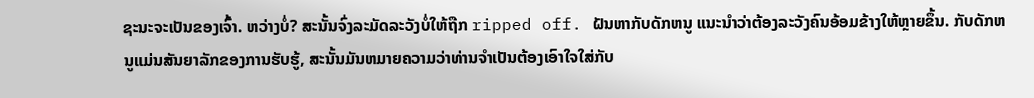ຊະນະຈະເປັນຂອງເຈົ້າ. ຫວ່າງບໍ່? ສະນັ້ນຈົ່ງລະມັດລະວັງບໍ່ໃຫ້ຖືກ ripped off. ຝັນຫາກັບດັກຫນູ ແນະນໍາວ່າຕ້ອງລະວັງຄົນອ້ອມຂ້າງໃຫ້ຫຼາຍຂຶ້ນ. ກັບດັກຫນູແມ່ນສັນຍາລັກຂອງການຮັບຮູ້, ສະນັ້ນມັນຫມາຍຄວາມວ່າທ່ານຈໍາເປັນຕ້ອງເອົາໃຈໃສ່ກັບ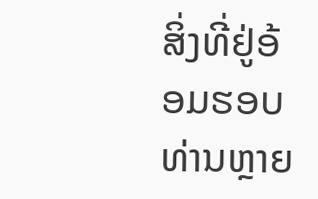ສິ່ງທີ່ຢູ່ອ້ອມຮອບທ່ານຫຼາຍ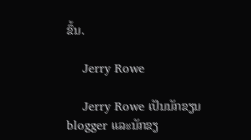ຂຶ້ນ.

    Jerry Rowe

    Jerry Rowe ເປັນນັກຂຽນ blogger ແລະນັກຂຽ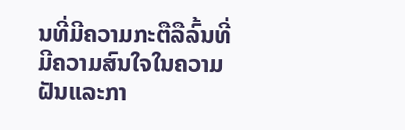ນທີ່ມີຄວາມກະຕືລືລົ້ນທີ່ມີຄວາມສົນໃຈໃນຄວາມຝັນແລະກາ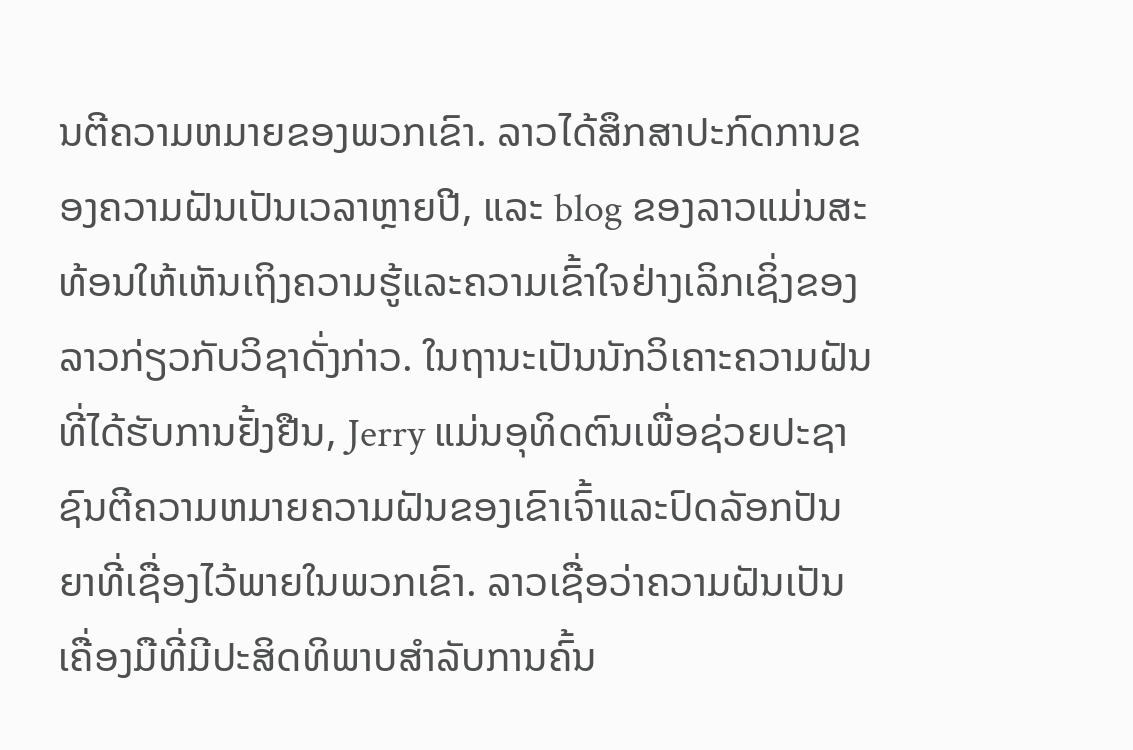ນຕີຄວາມຫມາຍຂອງພວກເຂົາ. ລາວໄດ້ສຶກສາປະກົດການຂອງຄວາມຝັນເປັນເວລາຫຼາຍປີ, ແລະ blog ຂອງລາວແມ່ນສະທ້ອນໃຫ້ເຫັນເຖິງຄວາມຮູ້ແລະຄວາມເຂົ້າໃຈຢ່າງເລິກເຊິ່ງຂອງລາວກ່ຽວກັບວິຊາດັ່ງກ່າວ. ໃນຖານະເປັນນັກວິເຄາະຄວາມຝັນທີ່ໄດ້ຮັບການຢັ້ງຢືນ, Jerry ແມ່ນອຸທິດຕົນເພື່ອຊ່ວຍປະຊາຊົນຕີຄວາມຫມາຍຄວາມຝັນຂອງເຂົາເຈົ້າແລະປົດລັອກປັນຍາທີ່ເຊື່ອງໄວ້ພາຍໃນພວກເຂົາ. ລາວເຊື່ອວ່າຄວາມຝັນເປັນເຄື່ອງມືທີ່ມີປະສິດທິພາບສໍາລັບການຄົ້ນ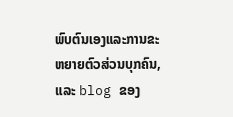ພົບຕົນເອງແລະການຂະຫຍາຍຕົວສ່ວນບຸກຄົນ, ແລະ blog ຂອງ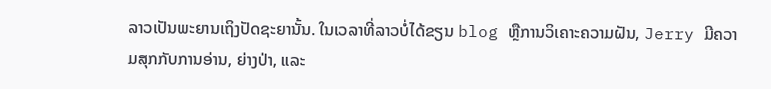ລາວເປັນພະຍານເຖິງປັດຊະຍານັ້ນ. ໃນເວລາທີ່ລາວບໍ່ໄດ້ຂຽນ blog ຫຼືການວິເຄາະຄວາມຝັນ, Jerry ມີຄວາມສຸກກັບການອ່ານ, ຍ່າງປ່າ, ແລະ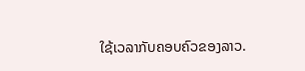ໃຊ້ເວລາກັບຄອບຄົວຂອງລາວ.